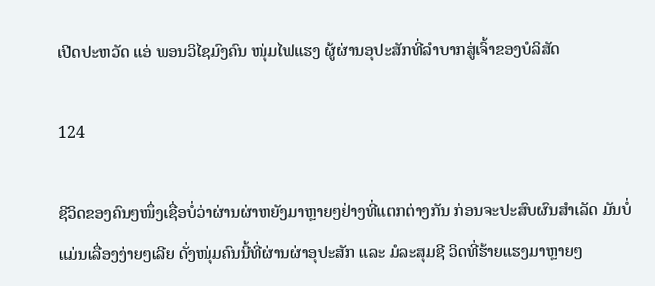ເປີດປະຫວັດ ແອ່ ພອນວິໄຊມົງຄົນ ໜຸ່ມໄຟແຮງ ຜູ້ຜ່ານອຸປະສັກທີ່ລຳບາກສູ່ເຈົ້າຂອງບໍລິສັດ

124

ຊີວິດຂອງຄົນໆໜຶ່ງເຊື່ອບໍ່ວ່າຜ່ານຜ່າຫຍັງມາຫຼາຍໆຢ່າງທີ່ແຕກຕ່າງກັນ ກ່ອນຈະປະສົບຜົນສຳເລັດ ມັນບໍ່ແມ່ນເລື່ອງງ່າຍໆເລີຍ ດັ່ງໜຸ່ມຄົນນີ້ທີ່ຜ່ານຜ່າອຸປະສັກ ແລະ ມໍລະສຸມຊີ ວິດທີ່ຮ້າຍແຮງມາຫຼາຍໆ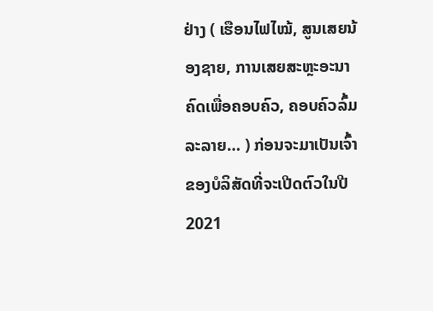ຢ່າງ ( ເຮືອນໄຟໄໝ້, ສູນເສຍນ້ອງຊາຍ, ການເສຍສະຫຼະອະນາຄົດເພື່ອຄອບຄົວ, ຄອບຄົວລົ້ມລະລາຍ… ) ກ່ອນຈະມາເປັນເຈົ້າຂອງບໍລິສັດທີ່ຈະເປີດຕົວໃນປີ 2021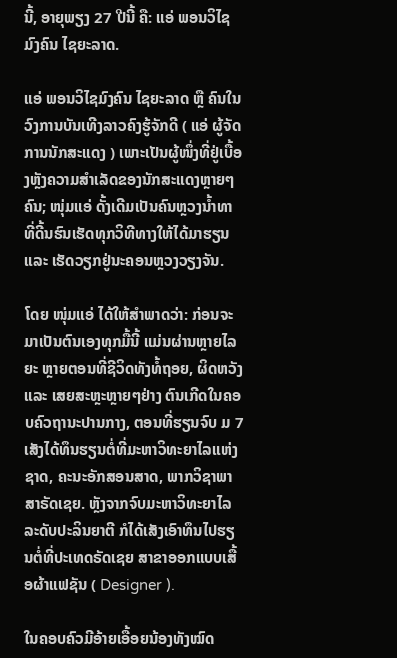ນີ້, ອາຍຸພຽງ 27 ປີນີ້ ຄື: ແອ່ ພອນວິໄຊມົງຄົນ ໄຊຍະລາດ.

ແອ່ ພອນວິໄຊມົງຄົນ ໄຊຍະລາດ ຫຼື ຄົນໃນວົງການບັນເທີງລາວຄົງຮູ້ຈັກດີ ( ແອ່ ຜູ້ຈັດການນັກສະແດງ ) ເພາະເປັນຜູ້ໜຶ່ງທີ່ຢູ່ເບື້ອງຫຼັງຄວາມສຳເລັດຂອງນັກສະແດງຫຼາຍໆຄົນ; ໜຸ່ມແອ່ ດັ້ງເດີມເປັນຄົນຫຼວງນໍ້າທາ ທີ່ດີ້ນຮົນເຮັດທຸກວິທີທາງໃຫ້ໄດ້ມາຮຽນ ແລະ ເຮັດວຽກຢູ່ນະຄອນຫຼວງວຽງຈັນ.

ໂດຍ ໜຸ່ມແອ່ ໄດ້ໃຫ້ສຳພາດວ່າ: ກ່ອນຈະມາເປັນຕົນເອງທຸກມື້ນີ້ ແມ່ນຜ່ານຫຼາຍໄລຍະ ຫຼາຍຕອນທີ່ຊີວິດທັງທໍ້ຖອຍ, ຜິດຫວັງ ແລະ ເສຍສະຫຼະຫຼາຍໆຢ່າງ ຕົນເກີດໃນຄອບຄົວຖານະປານກາງ, ຕອນທີ່ຮຽນຈົບ ມ 7 ເສັງໄດ້ທຶນຮຽນຕໍ່ທີ່ມະຫາວິທະຍາໄລແຫ່ງຊາດ, ຄະນະອັກສອນສາດ, ພາກວິຊາພາສາຣັດເຊຍ. ຫຼັງຈາກຈົບມະຫາວິທະຍາໄລ ລະດັບປະລິນຍາຕີ ກໍໄດ້ເສັງເອົາທຶນໄປຮຽນຕໍ່ທີ່ປະເທດຣັດເຊຍ ສາຂາອອກແບບເສື້ອຜ້າແຟຊັນ ( Designer ).

ໃນຄອບຄົວມີອ້າຍເອື້ອຍນ້ອງທັງໝົດ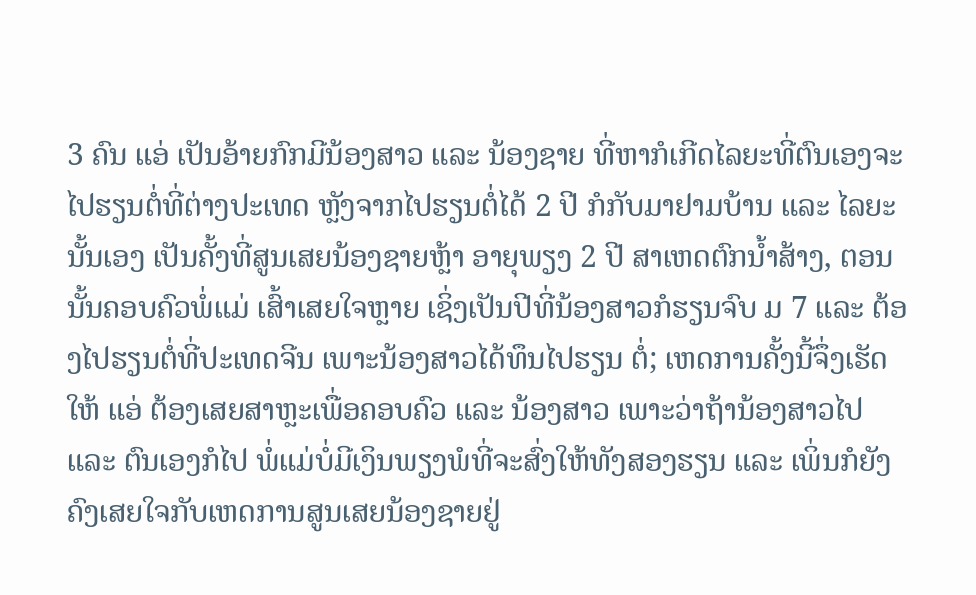3 ຄົນ ແອ່ ເປັນອ້າຍກົກມີນ້ອງສາວ ແລະ ນ້ອງຊາຍ ທີ່ຫາກໍເກີດໄລຍະທີ່ຕົນເອງຈະໄປຮຽນຕໍ່ທີ່ຕ່າງປະເທດ ຫຼັງຈາກໄປຮຽນຕໍ່ໄດ້ 2 ປີ ກໍກັບມາຢາມບ້ານ ແລະ ໄລຍະນັ້ນເອງ ເປັນຄັ້ງທີ່ສູນເສຍນ້ອງຊາຍຫຼ້າ ອາຍຸພຽງ 2 ປີ ສາເຫດຕົກນໍ້າສ້າງ, ຕອນນັ້ນຄອບຄົວພໍ່ແມ່ ເສົ້າເສຍໃຈຫຼາຍ ເຊິ່ງເປັນປີທີ່ນ້ອງສາວກໍຮຽນຈົບ ມ 7 ແລະ ຕ້ອງໄປຮຽນຕໍ່ທີ່ປະເທດຈີນ ເພາະນ້ອງສາວໄດ້ທຶນໄປຮຽນ ຕໍ່; ເຫດການຄັ້ງນີ້ຈຶ່ງເຮັດໃຫ້ ແອ່ ຕ້ອງເສຍສາຫຼະເພື່ອຄອບຄົວ ແລະ ນ້ອງສາວ ເພາະວ່າຖ້ານ້ອງສາວໄປ ແລະ ຕົນເອງກໍໄປ ພໍ່ແມ່ບໍ່ມີເງິນພຽງພໍທີ່ຈະສົ່ງໃຫ້ທັງສອງຮຽນ ແລະ ເພິ່ນກໍຍັງຄົງເສຍໃຈກັບເຫດການສູນເສຍນ້ອງຊາຍຢູ່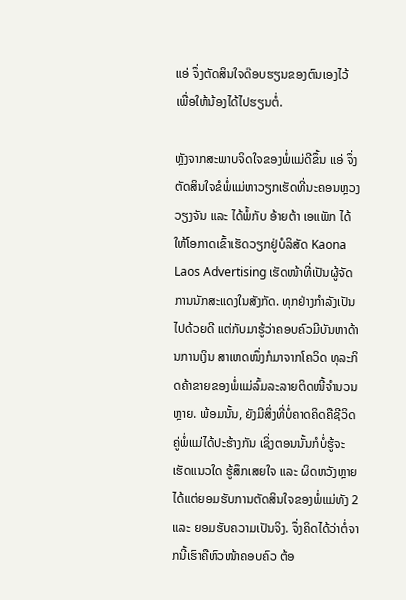ແອ່ ຈຶ່ງຕັດສິນໃຈດ໊ອບຮຽນຂອງຕົນເອງໄວ້ ເພື່ອໃຫ້ນ້ອງໄດ້ໄປຮຽນຕໍ່.

ຫຼັງຈາກສະພາບຈິດໃຈຂອງພໍ່ແມ່ດີຂຶ້ນ ແອ່ ຈຶ່ງຕັດສິນໃຈຂໍພໍ່ແມ່ຫາວຽກເຮັດທີ່ນະຄອນຫຼວງວຽງຈັນ ແລະ ໄດ້ພໍ້ກັບ ອ້າຍຕ້າ ເອແພັກ ໄດ້ໃຫ້ໂອກາດເຂົ້າເຮັດວຽກຢູ່ບໍລິສັດ Kaona Laos Advertising ເຮັດໜ້າທີ່ເປັນຜູ້ຈັດການນັກສະແດງໃນສັງກັດ. ທຸກຢ່າງກຳລັງເປັນໄປດ້ວຍດີ ແຕ່ກັບມາຮູ້ວ່າຄອບຄົວມີບັນຫາດ້ານການເງິນ ສາເຫດໜຶ່ງກໍມາຈາກໂຄວິດ ທຸລະກິດຄ້າຂາຍຂອງພໍ່ແມ່ລົ້ມລະລາຍຕິດໜີ້ຈໍານວນຫຼາຍ. ພ້ອມນັ້ນ, ຍັງມີສິ່ງທີ່ບໍ່ຄາດຄິດຄືຊີວິດຄູ່ພໍ່ແມ່ໄດ້ປະຮ້າງກັນ ເຊິ່ງຕອນນັ້ນກໍບໍ່ຮູ້ຈະເຮັດແນວໃດ ຮູ້ສຶກເສຍໃຈ ແລະ ຜິດຫວັງຫຼາຍ ໄດ້ແຕ່ຍອມຮັບການຕັດສິນໃຈຂອງພໍ່ແມ່ທັງ 2 ແລະ ຍອມຮັບຄວາມເປັນຈິງ. ຈຶ່ງຄິດໄດ້ວ່າຕໍ່ຈາກນີ້ເຮົາຄືຫົວໜ້າຄອບຄົວ ຕ້ອ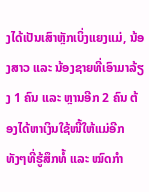ງໄດ້ເປັນເສົາຫຼັກເບິ່ງແຍງແມ່, ນ້ອງສາວ ແລະ ນ້ອງຊາຍທີ່ເອົາມາລ້ຽງ 1 ຄົນ ແລະ ຫຼານອີກ 2 ຄົນ ຕ້ອງໄດ້ຫາເງິນໃຊ້ໜີ້ໃຫ້ແມ່ອີກ ທັງໆທີ່ຮູ້ສຶກທໍ້ ແລະ ໝົດກຳ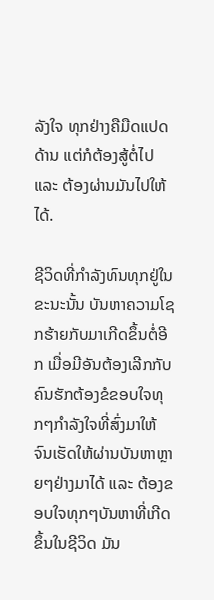ລັງໃຈ ທຸກຢ່າງຄືມືດແປດດ້ານ ແຕ່ກໍຕ້ອງສູ້ຕໍ່ໄປ ແລະ ຕ້ອງຜ່ານມັນໄປໃຫ້ໄດ້.

ຊີວິດທີ່ກໍາລັງທົນທຸກຢູ່ໃນຂະນະນັ້ນ ບັນຫາຄວາມໂຊກຮ້າຍກັບມາເກີດຂຶ້ນຕໍ່ອີກ ເມື່ອມີອັນຕ້ອງເລີກກັບຄົນຮັກຕ້ອງຂໍຂອບໃຈທຸກໆກຳລັງໃຈທີ່ສົ່ງມາໃຫ້ ຈົນເຮັດໃຫ້ຜ່ານບັນຫາຫຼາຍໆຢ່າງມາໄດ້ ແລະ ຕ້ອງຂອບໃຈທຸກໆບັນຫາທີ່ເກີດຂຶ້ນໃນຊີວິດ ມັນ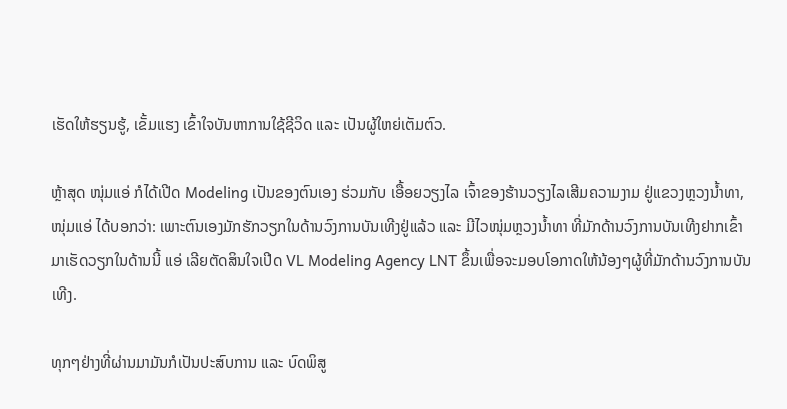ເຮັດໃຫ້ຮຽນຮູ້, ເຂັ້ມແຮງ ເຂົ້າໃຈບັນຫາການໃຊ້ຊີວິດ ແລະ ເປັນຜູ້ໃຫຍ່ເຕັມຕົວ.

ຫຼ້າສຸດ ໜຸ່ມແອ່ ກໍໄດ້ເປີດ Modeling ເປັນຂອງຕົນເອງ ຮ່ວມກັບ ເອື້ອຍວຽງໄລ ເຈົ້າຂອງຮ້ານວຽງໄລເສີມຄວາມງາມ ຢູ່ແຂວງຫຼວງນໍ້າທາ, ໜຸ່ມແອ່ ໄດ້ບອກວ່າ: ເພາະຕົນເອງມັກຮັກວຽກໃນດ້ານວົງການບັນເທີງຢູ່ແລ້ວ ແລະ ມີໄວໜຸ່ມຫຼວງນໍ້າທາ ທີ່ມັກດ້ານວົງການບັນເທີງຢາກເຂົ້າມາເຮັດວຽກໃນດ້ານນີ້ ແອ່ ເລີຍຕັດສິນໃຈເປີດ VL Modeling Agency LNT ຂຶ້ນເພື່ອຈະມອບໂອກາດໃຫ້ນ້ອງໆຜູ້ທີ່ມັກດ້ານວົງການບັນເທີງ.

ທຸກໆຢ່າງທີ່ຜ່ານມາມັນກໍເປັນປະສົບການ ແລະ ບົດພິສູ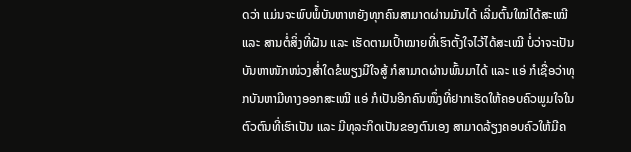ດວ່າ ແມ່ນຈະພົບພໍ້ບັນຫາຫຍັງທຸກຄົນສາມາດຜ່ານມັນໄດ້ ເລີ່ມຕົ້ນໃໝ່ໄດ້ສະເໝີ ແລະ ສານຕໍ່ສິ່ງທີ່ຝັນ ແລະ ເຮັດຕາມເປົ້າໝາຍທີ່ເຮົາຕັ້ງໃຈໄວ້ໄດ້ສະເໝີ ບໍ່ວ່າຈະເປັນບັນຫາໜັກໜ່ວງສ່ຳໃດຂໍພຽງມີໃຈສູ້ ກໍສາມາດຜ່ານພົ້ນມາໄດ້ ແລະ ແອ່ ກໍເຊື່ອວ່າທຸກບັນຫາມີທາງອອກສະເໝີ ແອ່ ກໍເປັນອີກຄົນໜຶ່ງທີ່ຢາກເຮັດໃຫ້ຄອບຄົວພູມໃຈໃນຕົວຕົນທີ່ເຮົາເປັນ ແລະ ມີທຸລະກິດເປັນຂອງຕົນເອງ ສາມາດລ້ຽງຄອບຄົວໃຫ້ມີຄ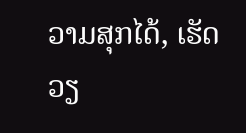ວາມສຸກໄດ້, ເຮັດວຽ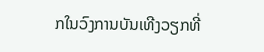ກໃນວົງການບັນເທີງວຽກທີ່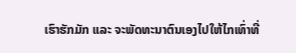ເຮົາຮັກມັກ ແລະ ຈະພັດທະນາຕົນເອງໄປໃຫ້ໄກເທົ່າທີ່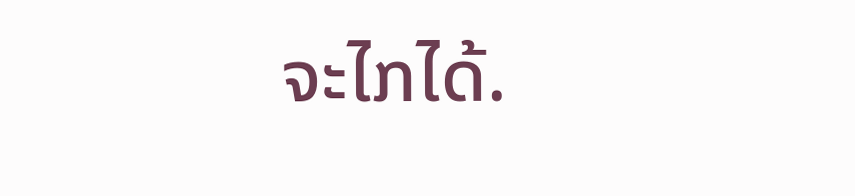ຈະໄກໄດ້.